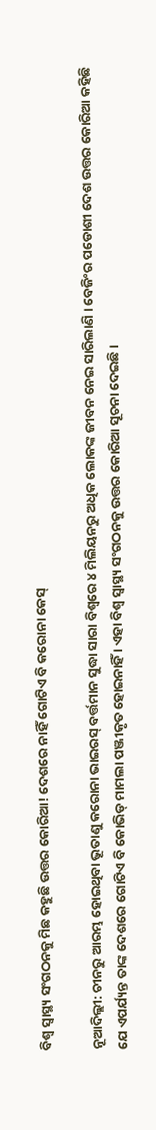ବିଶ୍ୱ ସ୍ୱାସ୍ଥ୍ୟ ସଂଗଠନକୁ ମିଛ କହୁଛି ଉତ୍ତର କୋରିଆ! ଦେଶରେ ନାହିଁ ଗୋଟିଏ ବି କରୋନା କେସ୍

ନୂଆଦିଲ୍ଲୀ: ଚୀନରୁ ଆରମ୍ଭ ହୋଇଥିବା ଭୂତାଣୁ କରୋନା ଭାଇରସ୍ ବର୍ତ୍ତମାନ ସୁଦ୍ଧା ସାରା ବିଶ୍ୱରେ ୪ ମିଲିୟନରୁ ଅଧିକ ଲୋକଙ୍କ ଜୀବନ ନେଇ ସାରିଲାଣି । ବେଜିଂର ପଡୋଶୀ ଦେଶ ଉତ୍ତର କୋରିଆ କହିଛି ଯେ ଏପର୍ଯ୍ୟନ୍ତ ତାଙ୍କ ଦେଶରେ ଗୋଟିଏ ବି କୋଭିଡ୍ ମାମଲା ପଞ୍ଜୀକୃତ ହୋଇନାହିଁ । ଏହା ବିଶ୍ୱ ସ୍ୱାସ୍ଥ୍ୟ ସଂଗଠନକୁ ଉତ୍ତର କୋରିଆ ସୂଚନା ଦେଇଛି ।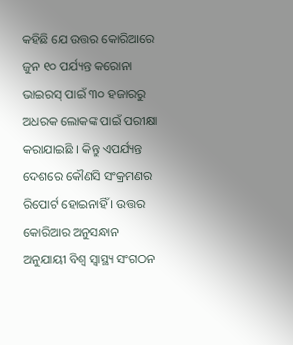କହିଛି ଯେ ଉତ୍ତର କୋରିଆରେ ଜୁନ ୧୦ ପର୍ଯ୍ୟନ୍ତ କରୋନା ଭାଇରସ୍ ପାଇଁ ୩୦ ହଜାରରୁ ଅଧରକ ଲୋକଙ୍କ ପାଇଁ ପରୀକ୍ଷା କରାଯାଇଛି । କିନ୍ତୁ ଏପର୍ଯ୍ୟନ୍ତ ଦେଶରେ କୌଣସି ସଂକ୍ରମଣର ରିପୋର୍ଟ ହୋଇନାହିଁ । ଉତ୍ତର କୋରିଆର ଅନୁସନ୍ଧାନ ଅନୁଯାୟୀ ବିଶ୍ୱ ସ୍ୱାସ୍ଥ୍ୟ ସଂଗଠନ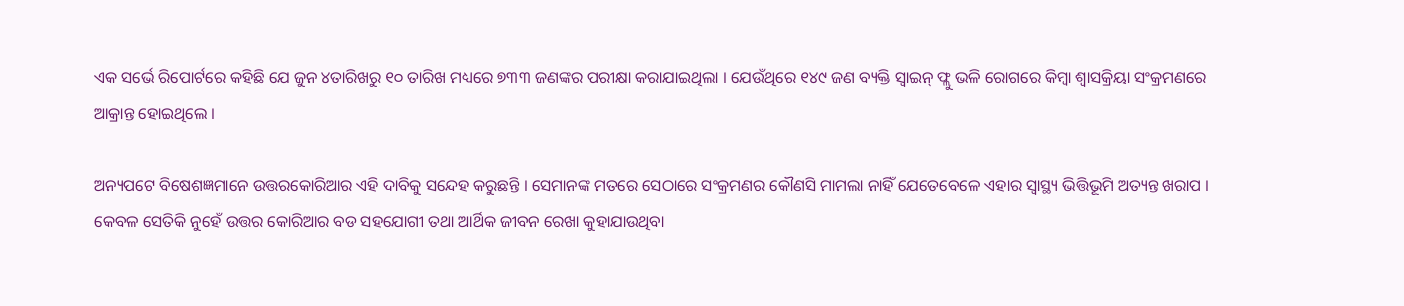ଏକ ସର୍ଭେ ରିପୋର୍ଟରେ କହିଛି ଯେ ଜୁନ ୪ତାରିଖରୁ ୧୦ ତାରିଖ ମଧ୍ୟରେ ୭୩୩ ଜଣଙ୍କର ପରୀକ୍ଷା କରାଯାଇଥିଲା । ଯେଉଁଥିରେ ୧୪୯ ଜଣ ବ୍ୟକ୍ତି ସ୍ୱାଇନ୍ ଫ୍ଲୁ ଭଳି ରୋଗରେ କିମ୍ବା ଶ୍ୱାସକ୍ରିୟା ସଂକ୍ରମଣରେ ଆକ୍ରାନ୍ତ ହୋଇଥିଲେ ।

ଅନ୍ୟପଟେ ବିଷେଶଜ୍ଞମାନେ ଉତ୍ତରକୋରିଆର ଏହି ଦାବିକୁ ସନ୍ଦେହ କରୁଛନ୍ତି । ସେମାନଙ୍କ ମତରେ ସେଠାରେ ସଂକ୍ରମଣର କୌଣସି ମାମଲା ନାହିଁ ଯେତେବେଳେ ଏହାର ସ୍ୱାସ୍ଥ୍ୟ ଭିତ୍ତିଭୂମି ଅତ୍ୟନ୍ତ ଖରାପ । କେବଳ ସେତିକି ନୁହେଁ ଉତ୍ତର କୋରିଆର ବଡ ସହଯୋଗୀ ତଥା ଆର୍ଥିକ ଜୀବନ ରେଖା କୁହାଯାଉଥିବା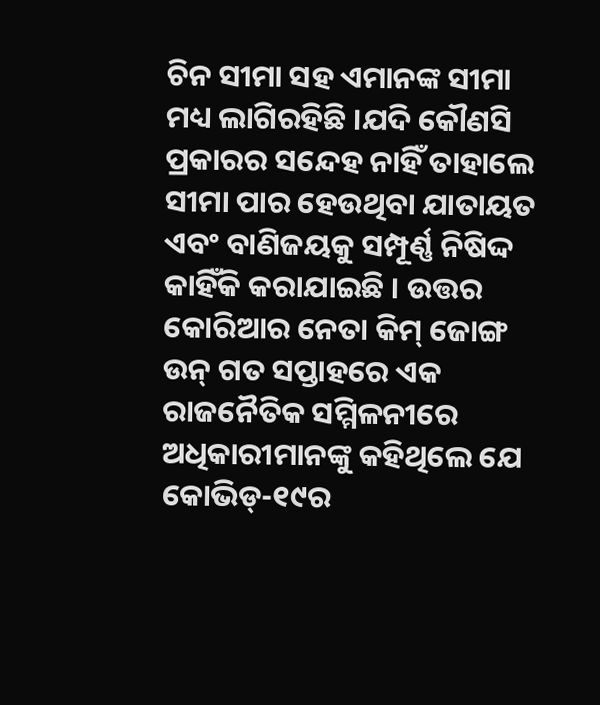ଚିନ ସୀମା ସହ ଏମାନଙ୍କ ସୀମା ମଧ୍ୟ ଲାଗିରହିଛି ।ଯଦି କୌଣସି ପ୍ରକାରର ସନ୍ଦେହ ନାହିଁ ତାହାଲେ ସୀମା ପାର ହେଉଥିବା ଯାତାୟତ ଏବଂ ବାଣିଜୟକୁ ସମ୍ପୂର୍ଣ୍ଣ ନିଷିଦ୍ଦ କାହିଁକି କରାଯାଇଛି । ଉତ୍ତର କୋରିଆର ନେତା କିମ୍ ଜୋଙ୍ଗ ଉନ୍ ଗତ ସପ୍ତାହରେ ଏକ ରାଜନୈତିକ ସମ୍ମିଳନୀରେ ଅଧିକାରୀମାନଙ୍କୁ କହିଥିଲେ ଯେ କୋଭିଡ୍-୧୯ର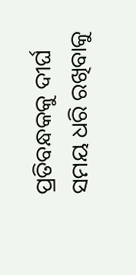ପ୍ରତିବନ୍ଧକକୁ ଦୀର୍ଘ ସମୟ ଧରି ରଖିବାକୁ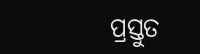ପ୍ରସ୍ତୁତ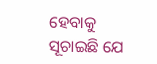ହେବାକୁ ସୂଚାଇଛି ଯେ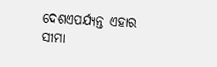ଦେଶଏପର୍ଯ୍ୟନ୍ତ ଏହାର ସୀମା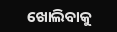ଖୋଲିବାକୁ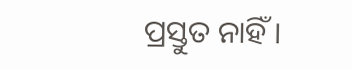ପ୍ରସ୍ତୁତ ନାହିଁ ।